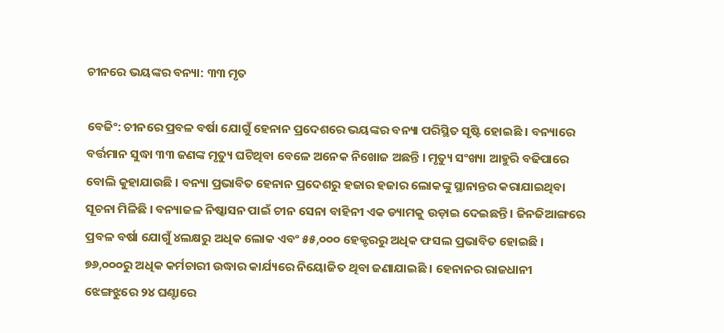ଚୀନରେ ଭୟଙ୍କର ବନ୍ୟା: ୩୩ ମୃତ

ବେଜିଂ: ଚୀନରେ ପ୍ରବଳ ବର୍ଷା ଯୋଗୁଁ ହେନାନ ପ୍ରଦେଶରେ ଭୟଙ୍କର ବନ୍ୟା ପରିସ୍ଥିତ ସୃଷ୍ଟି ହୋଇଛି । ବନ୍ୟାରେ ବର୍ତ୍ତମାନ ସୁଦ୍ଧା ୩୩ ଜଣଙ୍କ ମୃତ୍ୟୁ ଘଟିଥିବା ବେଳେ ଅନେକ ନିଖୋଜ ଅଛନ୍ତି । ମୃତ୍ୟୁ ସଂଖ୍ୟା ଆହୁରି ବଢିପାରେ ବୋଲି କୁହାଯାଉଛି । ବନ୍ୟା ପ୍ରଭାବିତ ହେନାନ ପ୍ରଦେଶରୁ ହଜାର ହଜାର ଲୋକଙ୍କୁ ସ୍ଥାନାନ୍ତର କରାଯାଇଥିବା ସୂଚନା ମିଳିଛି । ବନ୍ୟାଜଳ ନିଷ୍କାସନ ପାଇଁ ଚୀନ ସେନା ବାହିନୀ ଏକ ଡ୍ୟାମକୁ ଉଡ଼ାଇ ଦେଇଛନ୍ତି । ଜିନଜିଆଙ୍ଗରେ ପ୍ରବଳ ବର୍ଷା ଯୋଗୁଁ ୪ଲକ୍ଷରୁ ଅଧିକ ଲୋକ ଏବଂ ୫୫,୦୦୦ ହେକ୍ଟରରୁ ଅଧିକ ଫସଲ ପ୍ରଭାବିତ ହୋଇଛି । ୭୬,୦୦୦ରୁ ଅଧିକ କର୍ମଚାରୀ ଉଦ୍ଧାର କାର୍ଯ୍ୟରେ ନିୟୋଜିତ ଥିବା ଜଣାଯାଇଛି । ହେନାନର ରାଜଧାନୀ ଝେଙ୍ଗଝୁରେ ୨୪ ଘଣ୍ଟାରେ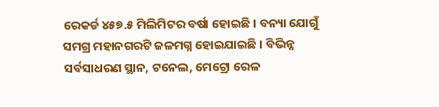ରେକର୍ଡ ୪୫୭.୫ ମିଲିମିଟର ବର୍ଷା ହୋଇଛି । ବନ୍ୟା ଯୋଗୁଁ ସମଗ୍ର ମହାନଗରଟି ଜଳମଗ୍ନ ହୋଇଯାଇଛି । ବିଭିନ୍ନ ସର୍ବସାଧରଣ ସ୍ଥାନ, ଟନେଲ, ମେଟ୍ରୋ ରେଳ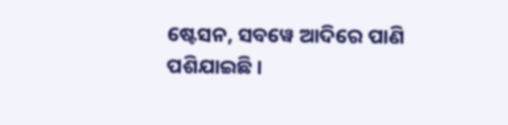ଷ୍ଟେସନ, ସବୱେ ଆଦିରେ ପାଣି ପଶିଯାଇଛି ।